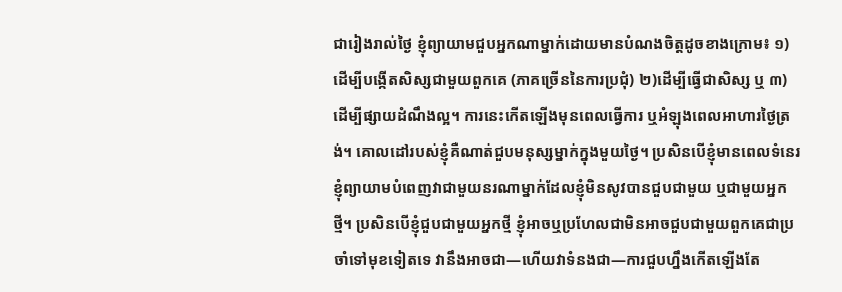ជារៀងរាល់ថ្ងៃ ខ្ញុំព្យាយាមជួបអ្នកណាម្នាក់ដោយមានបំណងចិត្តដូចខាងក្រោម៖ ១)ដើម្បីបង្កើតសិស្សជាមួយពួកគេ (ភាគច្រើននៃការប្រជុំ) ២)ដើម្បីធ្វើជាសិស្ស ឬ ៣)ដើម្បីផ្សាយដំណឹងល្អ។ ការនេះកើតឡើងមុនពេលធ្វើការ ឬអំឡុងពេលអាហារថ្ងៃត្រង់។ គោលដៅរបស់ខ្ញុំគឺណាត់ជួបមនុស្សម្នាក់ក្នុងមួយថ្ងៃ។ ប្រសិនបើខ្ញុំមានពេលទំនេរ ខ្ញុំព្យាយាមបំពេញវាជាមួយនរណាម្នាក់ដែលខ្ញុំមិនសូវបានជួបជាមួយ ឬជាមួយអ្នកថ្មី។ ប្រសិនបើខ្ញុំជួបជាមួយអ្នកថ្មី ខ្ញុំអាចឬប្រហែលជាមិនអាចជួបជាមួយពួកគេជាប្រចាំទៅមុខទៀតទេ វានឹងអាចជា—ហើយវាទំនងជា—ការជួបហ្នឹងកើតឡើងតែ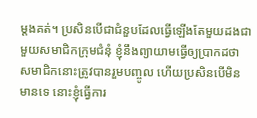ម្ដងគត់។ ប្រសិនបើជាជំនួបដែលធ្វើឡើងតែមួយដងជាមួយសមាជិកក្រុមជំនុំ ខ្ញុំនឹងព្យាយាមធ្វើឲ្យប្រាកដថា សមាជិកនោះត្រូវបានរួមបញ្ចូល ហើយប្រសិនបើមិនមានទេ នោះខ្ញុំធ្វើការ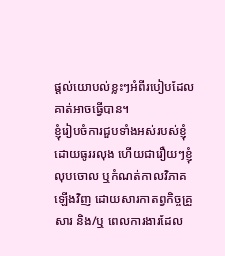ផ្តល់យោបល់ខ្លះៗអំពីរបៀបដែលគាត់អាចធ្វើបាន។
ខ្ញុំរៀបចំការជួបទាំងអស់របស់ខ្ញុំដោយធូររលុង ហើយជារឿយៗខ្ញុំលុបចោល ឬកំណត់កាលវិភាគឡើងវិញ ដោយសារកាតព្វកិច្ចគ្រួសារ និង/ឬ ពេលការងារដែល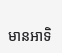មានអាទិ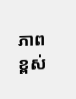ភាពខ្ពស់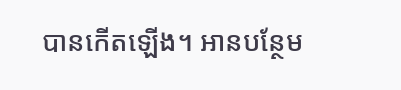បានកើតឡើង។ អានបន្ថែម